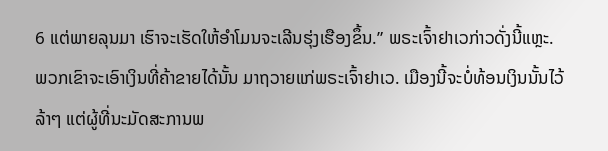6 ແຕ່ພາຍລຸນມາ ເຮົາຈະເຮັດໃຫ້ອຳໂມນຈະເລີນຮຸ່ງເຮືອງຂຶ້ນ.” ພຣະເຈົ້າຢາເວກ່າວດັ່ງນີ້ແຫຼະ.
ພວກເຂົາຈະເອົາເງິນທີ່ຄ້າຂາຍໄດ້ນັ້ນ ມາຖວາຍແກ່ພຣະເຈົ້າຢາເວ. ເມືອງນີ້ຈະບໍ່ທ້ອນເງິນນັ້ນໄວ້ລ້າໆ ແຕ່ຜູ້ທີ່ນະມັດສະການພ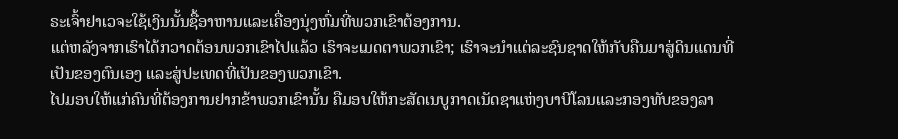ຣະເຈົ້າຢາເວຈະໃຊ້ເງິນນັ້ນຊື້ອາຫານແລະເຄື່ອງນຸ່ງຫົ່ມທີ່ພວກເຂົາຕ້ອງການ.
ແຕ່ຫລັງຈາກເຮົາໄດ້ກວາດຕ້ອນພວກເຂົາໄປແລ້ວ ເຮົາຈະເມດຕາພວກເຂົາ; ເຮົາຈະນຳແຕ່ລະຊົນຊາດໃຫ້ກັບຄືນມາສູ່ດິນແດນທີ່ເປັນຂອງຕົນເອງ ແລະສູ່ປະເທດທີ່ເປັນຂອງພວກເຂົາ.
ໄປມອບໃຫ້ແກ່ຄົນທີ່ຕ້ອງການຢາກຂ້າພວກເຂົານັ້ນ ຄືມອບໃຫ້ກະສັດເນບູກາດເນັດຊາແຫ່ງບາບີໂລນແລະກອງທັບຂອງລາ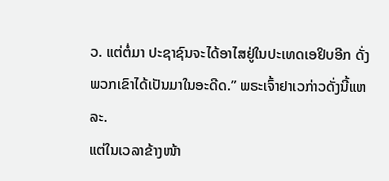ວ. ແຕ່ຕໍ່ມາ ປະຊາຊົນຈະໄດ້ອາໄສຢູ່ໃນປະເທດເອຢິບອີກ ດັ່ງພວກເຂົາໄດ້ເປັນມາໃນອະດີດ.” ພຣະເຈົ້າຢາເວກ່າວດັ່ງນີ້ແຫລະ.
ແຕ່ໃນເວລາຂ້າງໜ້າ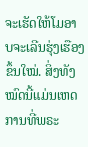ຈະເຮັດໃຫ້ໂມອາບຈະເລີນຮຸ່ງເຮືອງຂຶ້ນໃໝ່. ສິ່ງທັງໝົດນີ້ແມ່ນເຫດການທີ່ພຣະ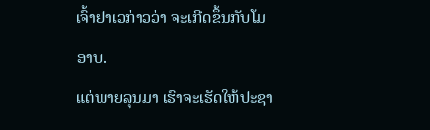ເຈົ້າຢາເວກ່າວວ່າ ຈະເກີດຂຶ້ນກັບໂມອາບ.
ແຕ່ພາຍລຸນມາ ເຮົາຈະເຮັດໃຫ້ປະຊາ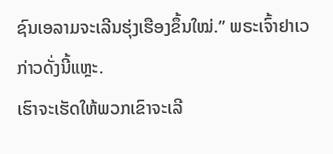ຊົນເອລາມຈະເລີນຮຸ່ງເຮືອງຂຶ້ນໃໝ່.” ພຣະເຈົ້າຢາເວກ່າວດັ່ງນີ້ແຫຼະ.
ເຮົາຈະເຮັດໃຫ້ພວກເຂົາຈະເລີ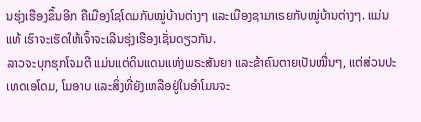ນຮຸ່ງເຮືອງຂຶ້ນອີກ ຄືເມືອງໂຊໂດມກັບໝູ່ບ້ານຕ່າງໆ ແລະເມືອງຊາມາເຣຍກັບໝູ່ບ້ານຕ່າງໆ. ແມ່ນແທ້ ເຮົາຈະເຮັດໃຫ້ເຈົ້າຈະເລີນຮຸ່ງເຮືອງເຊັ່ນດຽວກັນ.
ລາວຈະບຸກຮຸກໂຈມຕີ ແມ່ນແຕ່ດິນແດນແຫ່ງພຣະສັນຍາ ແລະຂ້າຄົນຕາຍເປັນໝື່ນໆ, ແຕ່ສ່ວນປະເທດເອໂດມ, ໂມອາບ ແລະສິ່ງທີ່ຍັງເຫລືອຢູ່ໃນອຳໂມນຈະ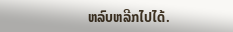ຫລົບຫລີກໄປໄດ້.